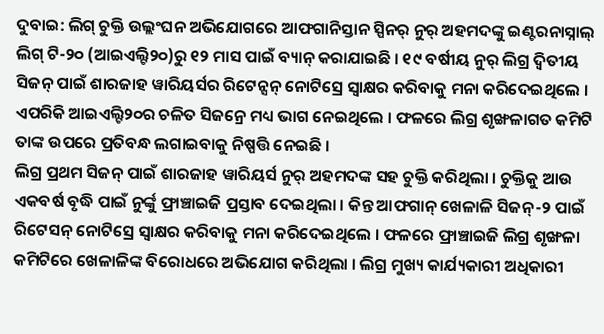ଦୁବାଇ: ଲିଗ୍ ଚୁକ୍ତି ଉଲ୍ଲଂଘନ ଅଭିଯୋଗରେ ଆଫଗାନିସ୍ତାନ ସ୍ପିନର୍ ନୁର୍ ଅହମଦଙ୍କୁ ଇଣ୍ଟରନାସ୍ନାଲ୍ ଲିଗ୍ ଟି-୨୦ (ଆଇଏଲ୍ଟି୨୦)ରୁ ୧୨ ମାସ ପାଇଁ ବ୍ୟାନ୍ କରାଯାଇଛି । ୧୯ ବର୍ଷୀୟ ନୁର୍ ଲିଗ୍ର ଦ୍ୱିତୀୟ ସିଜନ୍ ପାଇଁ ଶାରଜାହ ୱାରିୟର୍ସର ରିଟେନ୍ସନ୍ ନୋଟିସ୍ରେ ସ୍ୱାକ୍ଷର କରିବାକୁ ମନା କରିଦେଇଥିଲେ । ଏପରିକି ଆଇଏଲ୍ଟି୨୦ର ଚଳିତ ସିଜନ୍ରେ ମଧ୍ୟ ଭାଗ ନେଇଥିଲେ । ଫଳରେ ଲିଗ୍ର ଶୃଙ୍ଖଳାଗତ କମିଟି ତାଙ୍କ ଉପରେ ପ୍ରତିବନ୍ଧ ଲଗାଇବାକୁ ନିଷ୍ପତ୍ତି ନେଇଛି ।
ଲିଗ୍ର ପ୍ରଥମ ସିଜନ୍ ପାଇଁ ଶାରଜାହ ୱାରିୟର୍ସ ନୁର୍ ଅହମଦଙ୍କ ସହ ଚୁକ୍ତି କରିଥିଲା । ଚୁକ୍ତିକୁ ଆଉ ଏକବର୍ଷ ବୃଦ୍ଧି ପାଇଁ ନୁର୍ଙ୍କୁ ଫ୍ରାଞ୍ଚାଇଜି ପ୍ରସ୍ତାବ ଦେଇଥିଲା । କିନ୍ତ ଆଫଗାନ୍ ଖେଳାଳି ସିଜନ୍-୨ ପାଇଁ ରିଟେସନ୍ ନୋଟିସ୍ରେ ସ୍ୱାକ୍ଷର କରିବାକୁ ମନା କରିଦେଇଥିଲେ । ଫଳରେ ଫ୍ରାଞ୍ଚାଇଜି ଲିଗ୍ର ଶୃଙ୍ଖଳା କମିଟିରେ ଖେଳାଳିଙ୍କ ବିରୋଧରେ ଅଭିଯୋଗ କରିଥିଲା । ଲିଗ୍ର ମୁଖ୍ୟ କାର୍ଯ୍ୟକାରୀ ଅଧିକାରୀ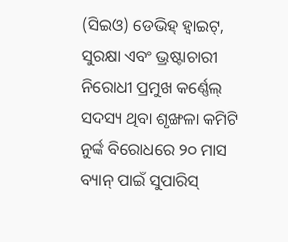(ସିଇଓ) ଡେଭିହ୍ ହ୍ୱାଇଟ୍, ସୁରକ୍ଷା ଏବଂ ଭ୍ରଷ୍ଟାଚାରୀ ନିରୋଧୀ ପ୍ରମୁଖ କର୍ଣ୍ଣେଲ୍ ସଦସ୍ୟ ଥିବା ଶୃଙ୍ଖଳା କମିଟି ନୁର୍ଙ୍କ ବିରୋଧରେ ୨୦ ମାସ ବ୍ୟାନ୍ ପାଇଁ ସୁପାରିସ୍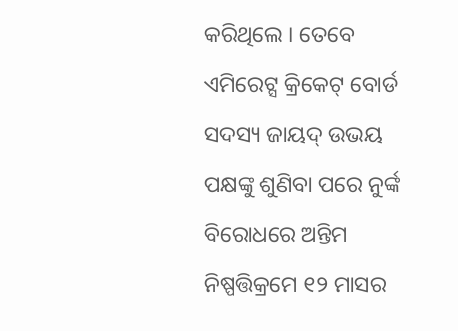କରିଥିଲେ । ତେବେ ଏମିରେଟ୍ସ କ୍ରିକେଟ୍ ବୋର୍ଡ ସଦସ୍ୟ ଜାୟଦ୍ ଉଭୟ ପକ୍ଷଙ୍କୁ ଶୁଣିବା ପରେ ନୁର୍ଙ୍କ ବିରୋଧରେ ଅନ୍ତିମ ନିଷ୍ପତ୍ତିକ୍ରମେ ୧୨ ମାସର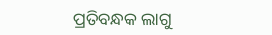ପ୍ରତିବନ୍ଧକ ଲାଗୁ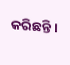କରିଛନ୍ତି ।